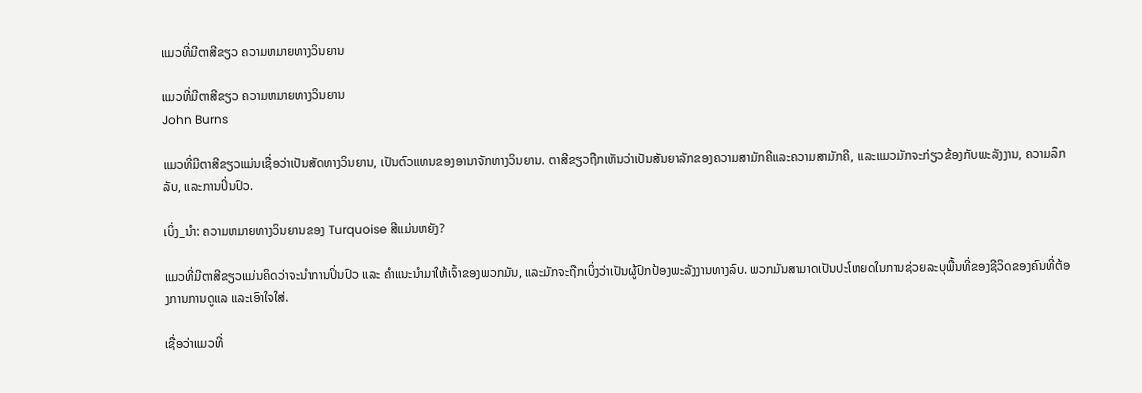ແມວທີ່ມີຕາສີຂຽວ ຄວາມຫມາຍທາງວິນຍານ

ແມວທີ່ມີຕາສີຂຽວ ຄວາມຫມາຍທາງວິນຍານ
John Burns

ແມວທີ່ມີຕາສີຂຽວແມ່ນເຊື່ອວ່າເປັນສັດທາງວິນຍານ, ເປັນຕົວແທນຂອງອານາຈັກທາງວິນຍານ. ຕາສີຂຽວຖືກເຫັນວ່າເປັນສັນຍາລັກຂອງຄວາມສາມັກຄີແລະຄວາມສາມັກຄີ, ແລະແມວມັກຈະກ່ຽວຂ້ອງກັບພະລັງງານ, ຄວາມລຶກລັບ, ແລະການປິ່ນປົວ.

ເບິ່ງ_ນຳ: ຄວາມຫມາຍທາງວິນຍານຂອງ Turquoise ສີແມ່ນຫຍັງ?

ແມວທີ່ມີຕາສີຂຽວແມ່ນຄິດວ່າຈະນຳການປິ່ນປົວ ແລະ ຄຳແນະນຳມາໃຫ້ເຈົ້າຂອງພວກມັນ, ແລະມັກຈະຖືກເບິ່ງວ່າເປັນຜູ້ປົກປ້ອງພະລັງງານທາງລົບ. ພວກມັນສາມາດເປັນປະໂຫຍດໃນການຊ່ວຍລະບຸພື້ນທີ່ຂອງຊີວິດຂອງຄົນທີ່ຕ້ອງການການດູແລ ແລະເອົາໃຈໃສ່.

ເຊື່ອວ່າແມວທີ່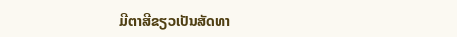ມີຕາສີຂຽວເປັນສັດທາ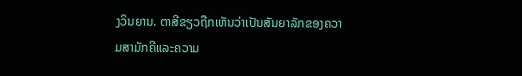ງວິນຍານ. ຕາສີຂຽວຖືກເຫັນວ່າເປັນສັນຍາລັກຂອງຄວາມສາມັກຄີແລະຄວາມ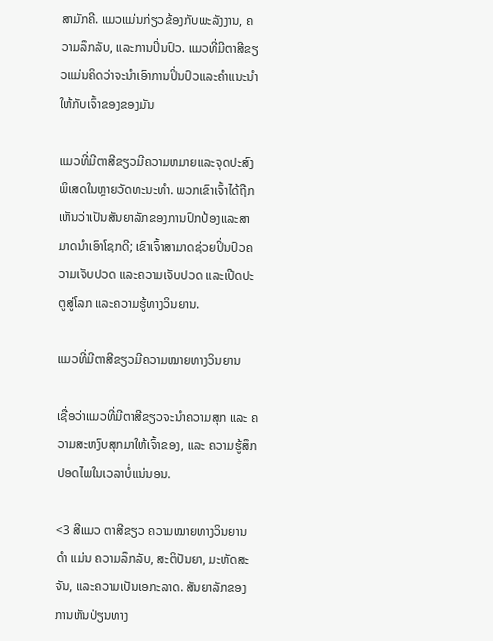ສາມັກຄີ. ແມວແມ່ນກ່ຽວຂ້ອງກັບພະລັງງານ, ຄວາມລຶກລັບ, ແລະການປິ່ນປົວ. ແມວທີ່ມີຕາສີຂຽວແມ່ນຄິດວ່າຈະນໍາເອົາການປິ່ນປົວແລະຄໍາແນະນໍາໃຫ້ກັບເຈົ້າຂອງຂອງມັນ

ແມວທີ່ມີຕາສີຂຽວມີຄວາມຫມາຍແລະຈຸດປະສົງພິເສດໃນຫຼາຍວັດທະນະທໍາ. ພວກເຂົາເຈົ້າໄດ້ຖືກເຫັນວ່າເປັນສັນຍາລັກຂອງການປົກປ້ອງແລະສາມາດນໍາເອົາໂຊກດີ; ເຂົາເຈົ້າສາມາດຊ່ວຍປິ່ນປົວຄວາມເຈັບປວດ ແລະຄວາມເຈັບປວດ ແລະເປີດປະຕູສູ່ໂລກ ແລະຄວາມຮູ້ທາງວິນຍານ.

ແມວທີ່ມີຕາສີຂຽວມີຄວາມໝາຍທາງວິນຍານ

ເຊື່ອວ່າແມວທີ່ມີຕາສີຂຽວຈະນຳຄວາມສຸກ ແລະ ຄວາມສະຫງົບສຸກມາໃຫ້ເຈົ້າຂອງ, ແລະ ຄວາມຮູ້ສຶກປອດໄພໃນເວລາບໍ່ແນ່ນອນ.

<3 ສີແມວ ຕາສີຂຽວ ຄວາມໝາຍທາງວິນຍານ ດຳ ແມ່ນ ຄວາມລຶກລັບ, ສະຕິປັນຍາ, ມະຫັດສະຈັນ, ແລະຄວາມເປັນເອກະລາດ. ສັນຍາລັກຂອງການຫັນປ່ຽນທາງ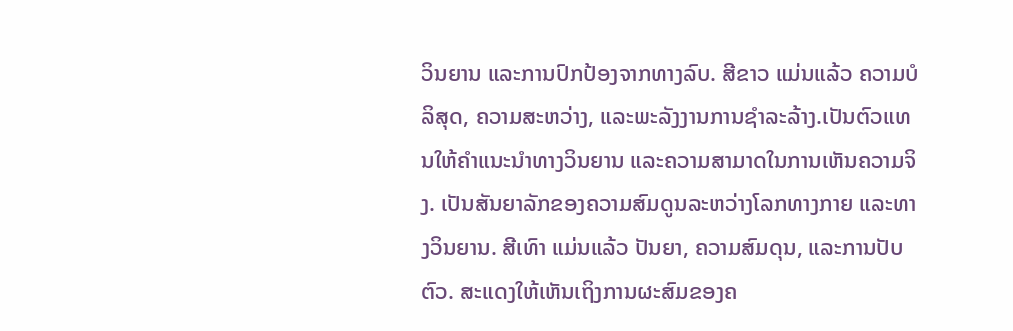ວິນຍານ ແລະການປົກປ້ອງຈາກທາງລົບ. ສີຂາວ ແມ່ນແລ້ວ ຄວາມບໍລິສຸດ, ຄວາມສະຫວ່າງ, ແລະພະລັງງານການຊໍາລະລ້າງ.ເປັນຕົວແທນໃຫ້ຄຳແນະນຳທາງວິນຍານ ແລະຄວາມສາມາດໃນການເຫັນຄວາມຈິງ. ເປັນສັນຍາລັກຂອງຄວາມສົມດູນລະຫວ່າງໂລກທາງກາຍ ແລະທາງວິນຍານ. ສີເທົາ ແມ່ນແລ້ວ ປັນຍາ, ຄວາມສົມດຸນ, ແລະການປັບຕົວ. ສະແດງໃຫ້ເຫັນເຖິງການຜະສົມຂອງຄ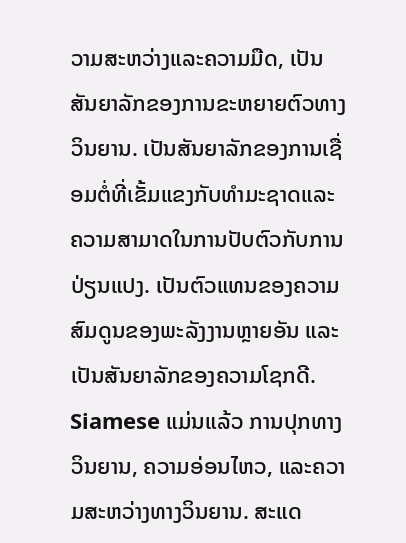ວາມສະຫວ່າງແລະຄວາມມືດ, ເປັນສັນຍາລັກຂອງການຂະຫຍາຍຕົວທາງວິນຍານ. ເປັນສັນຍາລັກຂອງການເຊື່ອມຕໍ່ທີ່ເຂັ້ມແຂງກັບທໍາມະຊາດແລະຄວາມສາມາດໃນການປັບຕົວກັບການປ່ຽນແປງ. ເປັນຕົວແທນຂອງຄວາມສົມດູນຂອງພະລັງງານຫຼາຍອັນ ແລະເປັນສັນຍາລັກຂອງຄວາມໂຊກດີ. Siamese ແມ່ນແລ້ວ ການປຸກທາງວິນຍານ, ຄວາມອ່ອນໄຫວ, ແລະຄວາມສະຫວ່າງທາງວິນຍານ. ສະແດ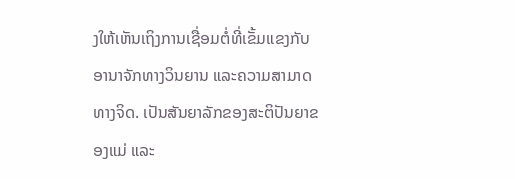ງໃຫ້ເຫັນເຖິງການເຊື່ອມຕໍ່ທີ່ເຂັ້ມແຂງກັບອານາຈັກທາງວິນຍານ ແລະຄວາມສາມາດທາງຈິດ. ເປັນສັນຍາລັກຂອງສະຕິປັນຍາຂອງແມ່ ແລະ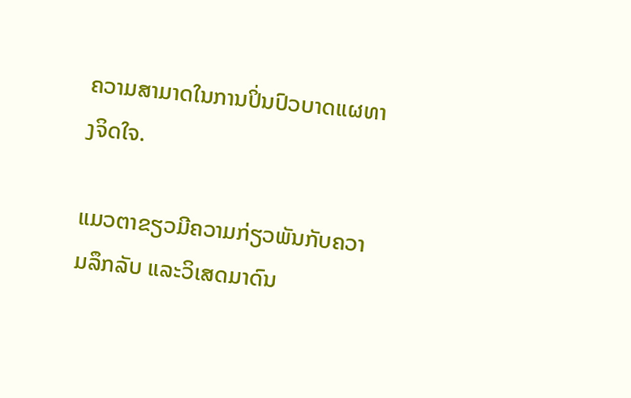ຄວາມສາມາດໃນການປິ່ນປົວບາດແຜທາງຈິດໃຈ.

ແມວຕາຂຽວມີຄວາມກ່ຽວພັນກັບຄວາມລຶກລັບ ແລະວິເສດມາດົນ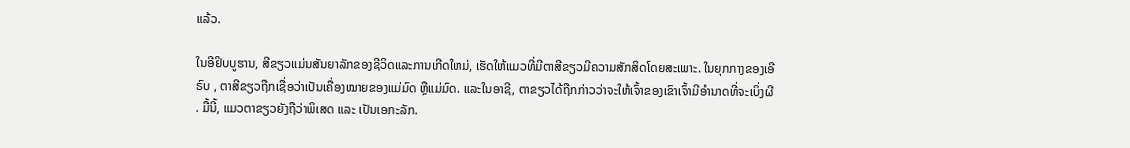ແລ້ວ.

ໃນອີຢິບບູຮານ, ສີຂຽວແມ່ນສັນຍາລັກຂອງຊີວິດແລະການເກີດໃຫມ່, ເຮັດໃຫ້ແມວທີ່ມີຕາສີຂຽວມີຄວາມສັກສິດໂດຍສະເພາະ. ໃນຍຸກກາງຂອງເອີຣົບ , ຕາສີຂຽວຖືກເຊື່ອວ່າເປັນເຄື່ອງໝາຍຂອງແມ່ມົດ ຫຼືແມ່ມົດ. ແລະໃນອາຊີ, ຕາຂຽວໄດ້ຖືກກ່າວວ່າຈະໃຫ້ເຈົ້າຂອງເຂົາເຈົ້າມີອໍານາດທີ່ຈະເບິ່ງຜີ. ມື້ນີ້, ແມວຕາຂຽວຍັງຖືວ່າພິເສດ ແລະ ເປັນເອກະລັກ.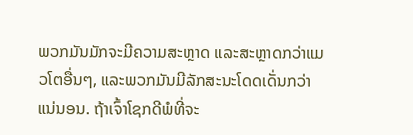ພວກມັນມັກຈະມີຄວາມສະຫຼາດ ແລະສະຫຼາດກວ່າແມວໂຕອື່ນໆ, ແລະພວກມັນມີລັກສະນະໂດດເດັ່ນກວ່າແນ່ນອນ. ຖ້າເຈົ້າໂຊກດີພໍທີ່ຈະ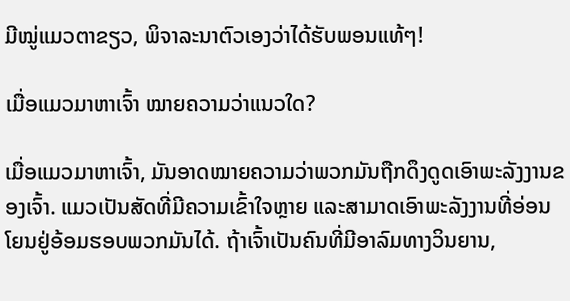ມີໝູ່ແມວຕາຂຽວ, ພິຈາລະນາຕົວເອງວ່າໄດ້ຮັບພອນແທ້ໆ!

ເມື່ອແມວມາຫາເຈົ້າ ໝາຍຄວາມວ່າແນວໃດ?

ເມື່ອແມວມາຫາເຈົ້າ, ມັນອາດໝາຍຄວາມວ່າພວກມັນຖືກດຶງດູດເອົາພະລັງງານຂອງເຈົ້າ. ແມວເປັນສັດທີ່ມີຄວາມເຂົ້າໃຈຫຼາຍ ແລະສາມາດເອົາພະລັງງານທີ່ອ່ອນໂຍນຢູ່ອ້ອມຮອບພວກມັນໄດ້. ຖ້າເຈົ້າເປັນຄົນທີ່ມີອາລົມທາງວິນຍານ,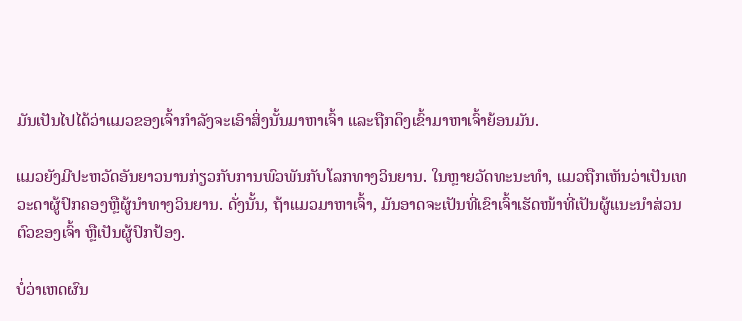ມັນເປັນໄປໄດ້ວ່າແມວຂອງເຈົ້າກຳລັງຈະເອົາສິ່ງນັ້ນມາຫາເຈົ້າ ແລະຖືກດຶງເຂົ້າມາຫາເຈົ້າຍ້ອນມັນ.

ແມວຍັງມີປະຫວັດອັນຍາວນານກ່ຽວກັບການພົວພັນກັບໂລກທາງວິນຍານ. ໃນຫຼາຍວັດທະນະທໍາ, ແມວຖືກເຫັນວ່າເປັນເທວະດາຜູ້ປົກຄອງຫຼືຜູ້ນໍາທາງວິນຍານ. ດັ່ງນັ້ນ, ຖ້າແມວມາຫາເຈົ້າ, ມັນອາດຈະເປັນທີ່ເຂົາເຈົ້າເຮັດໜ້າທີ່ເປັນຜູ້ແນະນຳສ່ວນຕົວຂອງເຈົ້າ ຫຼືເປັນຜູ້ປົກປ້ອງ.

ບໍ່ວ່າເຫດຜົນ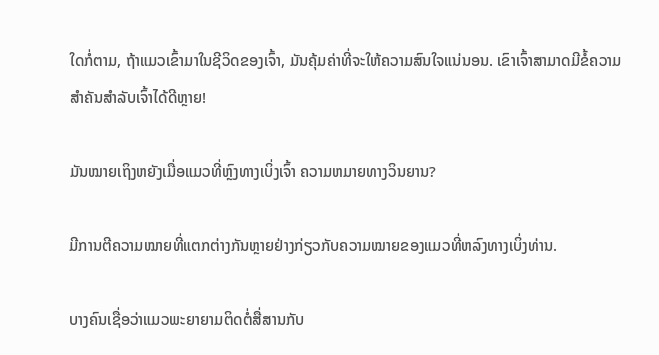ໃດກໍ່ຕາມ, ຖ້າແມວເຂົ້າມາໃນຊີວິດຂອງເຈົ້າ, ມັນຄຸ້ມຄ່າທີ່ຈະໃຫ້ຄວາມສົນໃຈແນ່ນອນ. ເຂົາເຈົ້າສາມາດມີຂໍ້ຄວາມສຳຄັນສຳລັບເຈົ້າໄດ້ດີຫຼາຍ!

ມັນໝາຍເຖິງຫຍັງເມື່ອແມວທີ່ຫຼົງທາງເບິ່ງເຈົ້າ ຄວາມຫມາຍທາງວິນຍານ?

ມີການຕີຄວາມໝາຍທີ່ແຕກຕ່າງກັນຫຼາຍຢ່າງກ່ຽວກັບຄວາມໝາຍຂອງແມວທີ່ຫລົງທາງເບິ່ງທ່ານ.

ບາງຄົນເຊື່ອວ່າແມວພະຍາຍາມຕິດຕໍ່ສື່ສານກັບ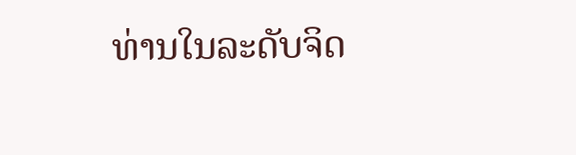ທ່ານໃນລະດັບຈິດ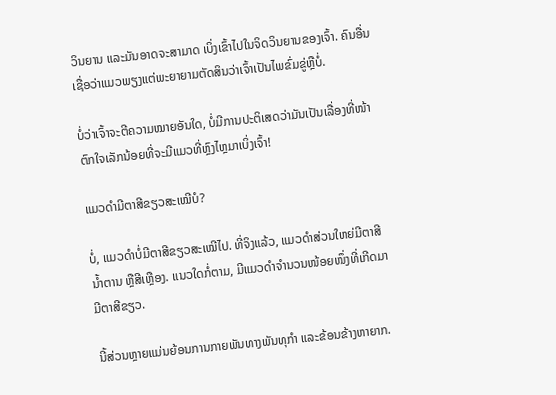ວິນຍານ ແລະມັນອາດຈະສາມາດ ເບິ່ງເຂົ້າໄປໃນຈິດວິນຍານຂອງເຈົ້າ. ຄົນອື່ນເຊື່ອວ່າແມວພຽງແຕ່ພະຍາຍາມຕັດສິນວ່າເຈົ້າເປັນໄພຂົ່ມຂູ່ຫຼືບໍ່.

ບໍ່ວ່າເຈົ້າຈະຕີຄວາມໝາຍອັນໃດ, ບໍ່ມີການປະຕິເສດວ່າມັນເປັນເລື່ອງທີ່ໜ້າຕົກໃຈເລັກນ້ອຍທີ່ຈະມີແມວທີ່ຫຼົງໄຫຼມາເບິ່ງເຈົ້າ!

ແມວດຳມີຕາສີຂຽວສະເໝີບໍ?

ບໍ່, ແມວດຳບໍ່ມີຕາສີຂຽວສະເໝີໄປ. ທີ່ຈິງແລ້ວ, ແມວດຳສ່ວນໃຫຍ່ມີຕາສີນ້ຳຕານ ຫຼືສີເຫຼືອງ. ແນວໃດກໍ່ຕາມ, ມີແມວດຳຈຳນວນໜ້ອຍໜຶ່ງທີ່ເກີດມາມີຕາສີຂຽວ.

ນີ້ສ່ວນຫຼາຍແມ່ນຍ້ອນການກາຍພັນທາງພັນທຸກຳ ແລະຂ້ອນຂ້າງຫາຍາກ.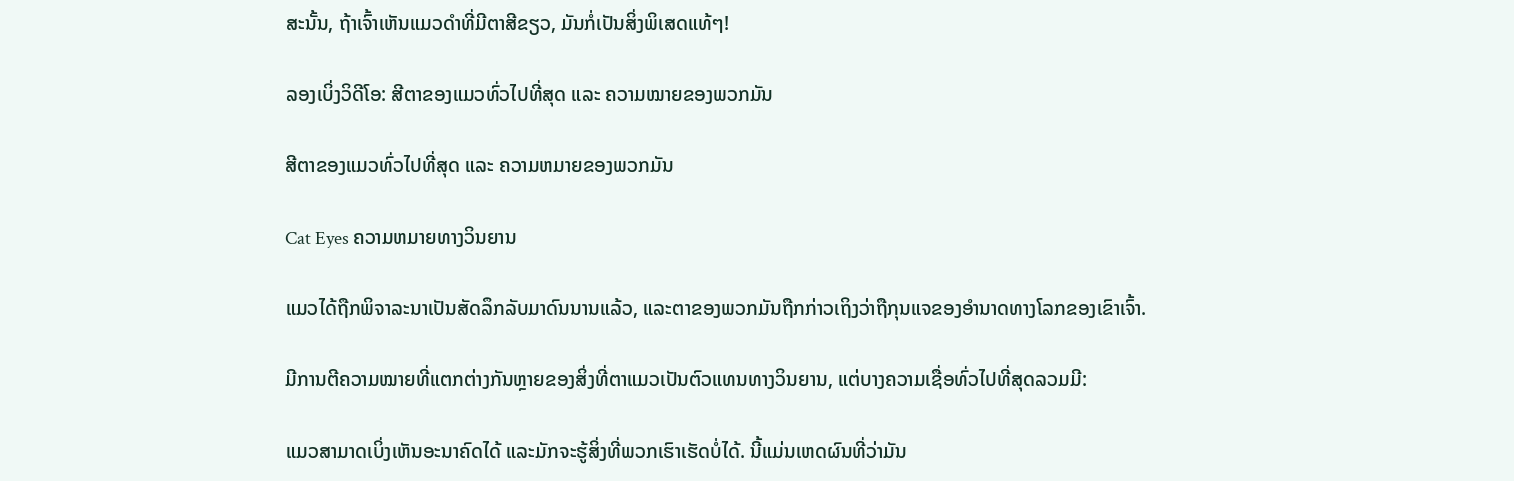ສະນັ້ນ, ຖ້າເຈົ້າເຫັນແມວດຳທີ່ມີຕາສີຂຽວ, ມັນກໍ່ເປັນສິ່ງພິເສດແທ້ໆ!

ລອງເບິ່ງວິດີໂອ: ສີຕາຂອງແມວທົ່ວໄປທີ່ສຸດ ແລະ ຄວາມໝາຍຂອງພວກມັນ

ສີຕາຂອງແມວທົ່ວໄປທີ່ສຸດ ແລະ ຄວາມຫມາຍຂອງພວກມັນ

Cat Eyes ຄວາມຫມາຍທາງວິນຍານ

ແມວໄດ້ຖືກພິຈາລະນາເປັນສັດລຶກລັບມາດົນນານແລ້ວ, ແລະຕາຂອງພວກມັນຖືກກ່າວເຖິງວ່າຖືກຸນແຈຂອງອຳນາດທາງໂລກຂອງເຂົາເຈົ້າ.

ມີການຕີຄວາມໝາຍທີ່ແຕກຕ່າງກັນຫຼາຍຂອງສິ່ງທີ່ຕາແມວເປັນຕົວແທນທາງວິນຍານ, ແຕ່ບາງຄວາມເຊື່ອທົ່ວໄປທີ່ສຸດລວມມີ:

ແມວສາມາດເບິ່ງເຫັນອະນາຄົດໄດ້ ແລະມັກຈະຮູ້ສິ່ງທີ່ພວກເຮົາເຮັດບໍ່ໄດ້. ນີ້ແມ່ນເຫດຜົນທີ່ວ່າມັນ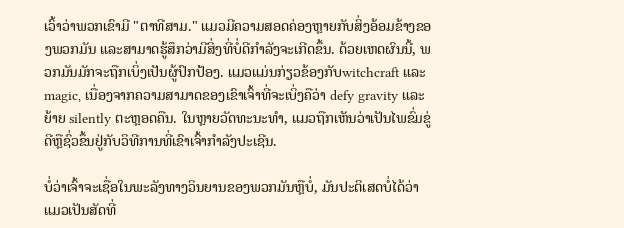ເວົ້າວ່າພວກເຂົາມີ "ຕາທີສາມ." ແມວມີຄວາມສອດຄ່ອງຫຼາຍກັບສິ່ງອ້ອມຂ້າງຂອງພວກມັນ ແລະສາມາດຮູ້ສຶກວ່າມີສິ່ງທີ່ບໍ່ດີກຳລັງຈະເກີດຂຶ້ນ. ດ້ວຍເຫດຜົນນີ້, ພວກມັນມັກຈະຖືກເບິ່ງເປັນຜູ້ປົກປ້ອງ. ແມວແມ່ນກ່ຽວຂ້ອງກັບwitchcraft ແລະ magic, ເນື່ອງຈາກຄວາມສາມາດຂອງເຂົາເຈົ້າທີ່ຈະເບິ່ງຄືວ່າ defy gravity ແລະຍ້າຍ silently ຕະຫຼອດຄືນ. ໃນຫຼາຍວັດທະນະທໍາ, ແມວຖືກເຫັນວ່າເປັນໄພຂົ່ມຂູ່ດີຫຼືຊົ່ວຂຶ້ນຢູ່ກັບວິທີການທີ່ເຂົາເຈົ້າກໍາລັງປະເຊີນ.

ບໍ່ວ່າເຈົ້າຈະເຊື່ອໃນພະລັງທາງວິນຍານຂອງພວກມັນຫຼືບໍ່, ມັນປະຕິເສດບໍ່ໄດ້ວ່າແມວເປັນສັດທີ່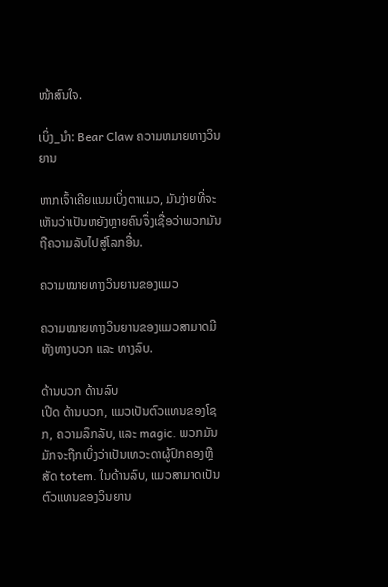ໜ້າສົນໃຈ.

ເບິ່ງ_ນຳ: Bear Claw ຄວາມຫມາຍທາງວິນຍານ

ຫາກເຈົ້າເຄີຍແນມເບິ່ງຕາແມວ, ມັນງ່າຍທີ່ຈະເຫັນວ່າເປັນຫຍັງຫຼາຍຄົນຈຶ່ງເຊື່ອວ່າພວກມັນ ຖືຄວາມລັບໄປສູ່ໂລກອື່ນ.

ຄວາມໝາຍທາງວິນຍານຂອງແມວ

ຄວາມໝາຍທາງວິນຍານຂອງແມວສາມາດມີທັງທາງບວກ ແລະ ທາງລົບ.

ດ້ານບວກ ດ້ານລົບ
ເປີດ ດ້ານບວກ, ແມວເປັນຕົວແທນຂອງໂຊກ, ຄວາມລຶກລັບ, ແລະ magic. ພວກມັນມັກຈະຖືກເບິ່ງວ່າເປັນເທວະດາຜູ້ປົກຄອງຫຼືສັດ totem. ໃນດ້ານລົບ, ແມວສາມາດເປັນຕົວແທນຂອງວິນຍານ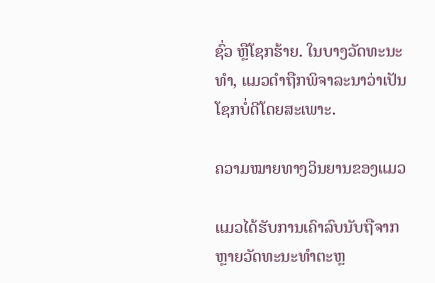ຊົ່ວ ຫຼືໂຊກຮ້າຍ. ໃນບາງວັດທະນະທໍາ, ແມວດໍາຖືກພິຈາລະນາວ່າເປັນໂຊກບໍ່ດີໂດຍສະເພາະ.

ຄວາມໝາຍທາງວິນຍານຂອງແມວ

ແມວໄດ້ຮັບການເຄົາລົບນັບຖືຈາກຫຼາຍວັດທະນະທຳຕະຫຼ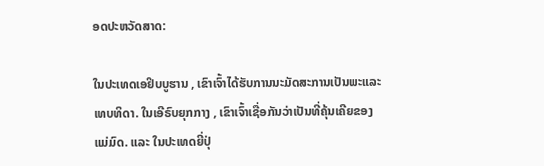ອດປະຫວັດສາດ:

ໃນປະເທດເອຢິບບູຮານ , ເຂົາເຈົ້າໄດ້ຮັບການນະມັດສະການເປັນພະແລະເທບທິດາ. ໃນເອີຣົບຍຸກກາງ , ເຂົາເຈົ້າເຊື່ອກັນວ່າເປັນທີ່ຄຸ້ນເຄີຍຂອງແມ່ມົດ. ແລະ ໃນປະເທດຍີ່ປຸ່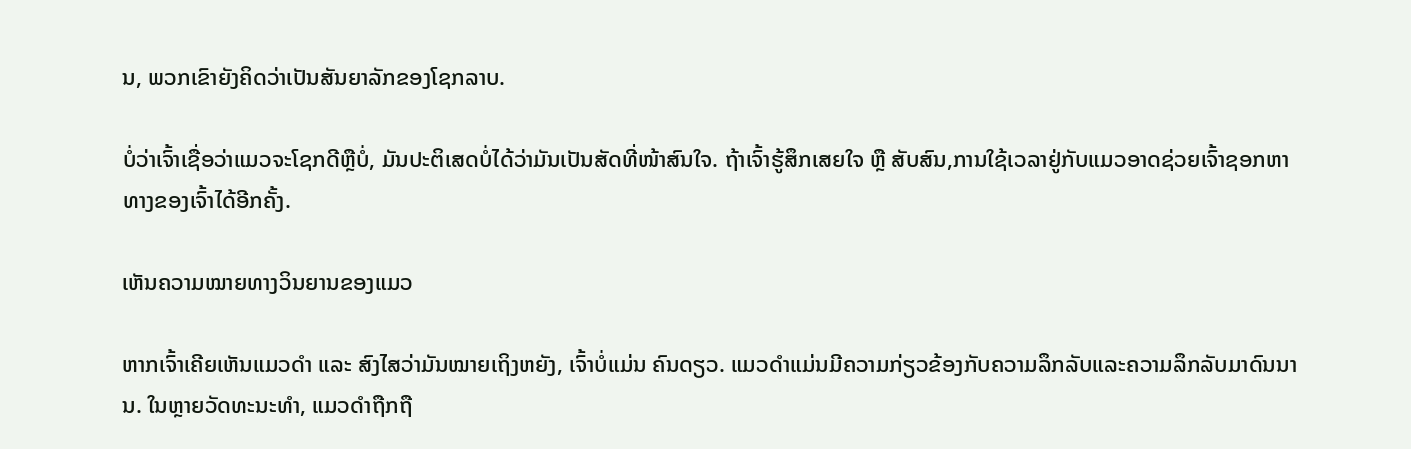ນ, ພວກເຂົາຍັງຄິດວ່າເປັນສັນຍາລັກຂອງໂຊກລາບ.

ບໍ່ວ່າເຈົ້າເຊື່ອວ່າແມວຈະໂຊກດີຫຼືບໍ່, ມັນປະຕິເສດບໍ່ໄດ້ວ່າມັນເປັນສັດທີ່ໜ້າສົນໃຈ. ຖ້າເຈົ້າຮູ້ສຶກເສຍໃຈ ຫຼື ສັບສົນ,ການໃຊ້ເວລາຢູ່ກັບແມວອາດຊ່ວຍເຈົ້າຊອກຫາທາງຂອງເຈົ້າໄດ້ອີກຄັ້ງ.

ເຫັນຄວາມໝາຍທາງວິນຍານຂອງແມວ

ຫາກເຈົ້າເຄີຍເຫັນແມວດຳ ແລະ ສົງໄສວ່າມັນໝາຍເຖິງຫຍັງ, ເຈົ້າບໍ່ແມ່ນ ຄົນດຽວ. ແມວດໍາແມ່ນມີຄວາມກ່ຽວຂ້ອງກັບຄວາມລຶກລັບແລະຄວາມລຶກລັບມາດົນນານ. ໃນຫຼາຍວັດທະນະທໍາ, ແມວດໍາຖືກຖື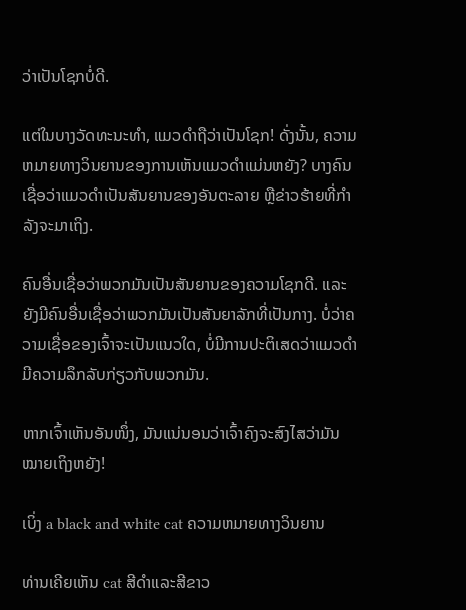ວ່າເປັນໂຊກບໍ່ດີ.

ແຕ່ໃນບາງວັດທະນະທໍາ, ແມວດໍາຖືວ່າເປັນໂຊກ! ດັ່ງນັ້ນ, ຄວາມຫມາຍທາງວິນຍານຂອງການເຫັນແມວດໍາແມ່ນຫຍັງ? ບາງຄົນເຊື່ອວ່າແມວດຳເປັນສັນຍານຂອງອັນຕະລາຍ ຫຼືຂ່າວຮ້າຍທີ່ກຳລັງຈະມາເຖິງ.

ຄົນອື່ນເຊື່ອວ່າພວກມັນເປັນສັນຍານຂອງຄວາມໂຊກດີ. ແລະຍັງມີຄົນອື່ນເຊື່ອວ່າພວກມັນເປັນສັນຍາລັກທີ່ເປັນກາງ. ບໍ່ວ່າຄວາມເຊື່ອຂອງເຈົ້າຈະເປັນແນວໃດ, ບໍ່ມີການປະຕິເສດວ່າແມວດຳມີຄວາມລຶກລັບກ່ຽວກັບພວກມັນ.

ຫາກເຈົ້າເຫັນອັນໜຶ່ງ, ມັນແນ່ນອນວ່າເຈົ້າຄົງຈະສົງໄສວ່າມັນໝາຍເຖິງຫຍັງ!

ເບິ່ງ a black and white cat ຄວາມຫມາຍທາງວິນຍານ

ທ່ານເຄີຍເຫັນ cat ສີດໍາແລະສີຂາວ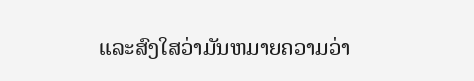ແລະສົງໃສວ່າມັນຫມາຍຄວາມວ່າ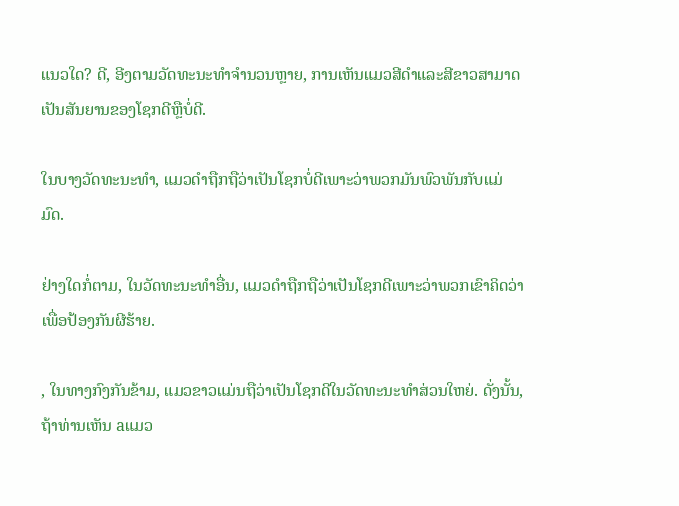ແນວໃດ? ດີ, ອີງຕາມວັດທະນະທໍາຈໍານວນຫຼາຍ, ການເຫັນແມວສີດໍາແລະສີຂາວສາມາດເປັນສັນຍານຂອງໂຊກດີຫຼືບໍ່ດີ.

ໃນບາງວັດທະນະທໍາ, ແມວດໍາຖືກຖືວ່າເປັນໂຊກບໍ່ດີເພາະວ່າພວກມັນພົວພັນກັບແມ່ມົດ.

ຢ່າງໃດກໍ່ຕາມ, ໃນວັດທະນະທໍາອື່ນ, ແມວດໍາຖືກຖືວ່າເປັນໂຊກດີເພາະວ່າພວກເຂົາຄິດວ່າ ເພື່ອປ້ອງກັນຜີຮ້າຍ.

, ໃນທາງກົງກັນຂ້າມ, ແມວຂາວແມ່ນຖືວ່າເປັນໂຊກດີໃນວັດທະນະທໍາສ່ວນໃຫຍ່. ດັ່ງນັ້ນ, ຖ້າທ່ານເຫັນ aແມວ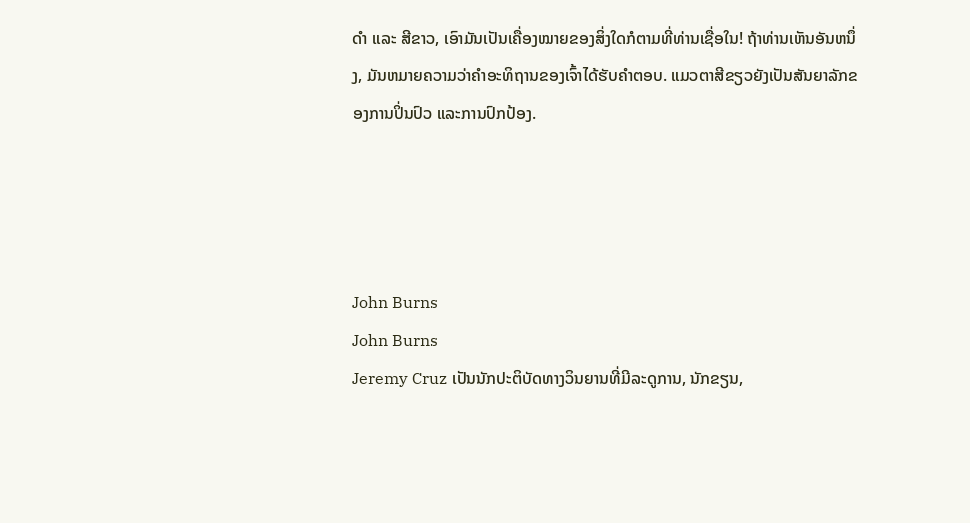ດຳ ແລະ ສີຂາວ, ເອົາມັນເປັນເຄື່ອງໝາຍຂອງສິ່ງໃດກໍຕາມທີ່ທ່ານເຊື່ອໃນ! ຖ້າທ່ານເຫັນອັນຫນຶ່ງ, ມັນຫມາຍຄວາມວ່າຄໍາອະທິຖານຂອງເຈົ້າໄດ້ຮັບຄໍາຕອບ. ແມວຕາສີຂຽວຍັງເປັນສັນຍາລັກຂອງການປິ່ນປົວ ແລະການປົກປ້ອງ.




John Burns
John Burns
Jeremy Cruz ເປັນນັກປະຕິບັດທາງວິນຍານທີ່ມີລະດູການ, ນັກຂຽນ,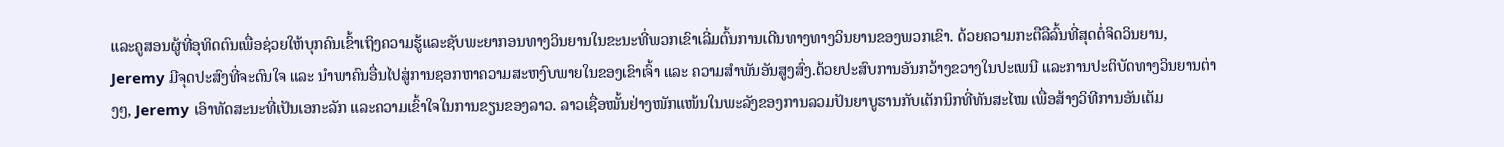ແລະຄູສອນຜູ້ທີ່ອຸທິດຕົນເພື່ອຊ່ວຍໃຫ້ບຸກຄົນເຂົ້າເຖິງຄວາມຮູ້ແລະຊັບພະຍາກອນທາງວິນຍານໃນຂະນະທີ່ພວກເຂົາເລີ່ມຕົ້ນການເດີນທາງທາງວິນຍານຂອງພວກເຂົາ. ດ້ວຍຄວາມກະຕືລືລົ້ນທີ່ສຸດຕໍ່ຈິດວິນຍານ, Jeremy ມີຈຸດປະສົງທີ່ຈະດົນໃຈ ແລະ ນຳພາຄົນອື່ນໄປສູ່ການຊອກຫາຄວາມສະຫງົບພາຍໃນຂອງເຂົາເຈົ້າ ແລະ ຄວາມສຳພັນອັນສູງສົ່ງ.ດ້ວຍປະສົບການອັນກວ້າງຂວາງໃນປະເພນີ ແລະການປະຕິບັດທາງວິນຍານຕ່າງໆ, Jeremy ເອົາທັດສະນະທີ່ເປັນເອກະລັກ ແລະຄວາມເຂົ້າໃຈໃນການຂຽນຂອງລາວ. ລາວເຊື່ອໝັ້ນຢ່າງໜັກແໜ້ນໃນພະລັງຂອງການລວມປັນຍາບູຮານກັບເຕັກນິກທີ່ທັນສະໄໝ ເພື່ອສ້າງວິທີການອັນເຕັມ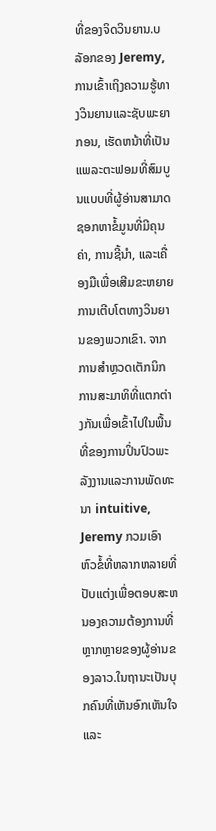ທີ່ຂອງຈິດວິນຍານ.ບລັອກຂອງ Jeremy, ການເຂົ້າເຖິງຄວາມຮູ້ທາງວິນຍານແລະຊັບພະຍາກອນ, ເຮັດຫນ້າທີ່ເປັນແພລະຕະຟອມທີ່ສົມບູນແບບທີ່ຜູ້ອ່ານສາມາດຊອກຫາຂໍ້ມູນທີ່ມີຄຸນຄ່າ, ການຊີ້ນໍາ, ແລະເຄື່ອງມືເພື່ອເສີມຂະຫຍາຍການເຕີບໂຕທາງວິນຍານຂອງພວກເຂົາ. ຈາກການສໍາຫຼວດເຕັກນິກການສະມາທິທີ່ແຕກຕ່າງກັນເພື່ອເຂົ້າໄປໃນພື້ນທີ່ຂອງການປິ່ນປົວພະລັງງານແລະການພັດທະນາ intuitive, Jeremy ກວມເອົາຫົວຂໍ້ທີ່ຫລາກຫລາຍທີ່ປັບແຕ່ງເພື່ອຕອບສະຫນອງຄວາມຕ້ອງການທີ່ຫຼາກຫຼາຍຂອງຜູ້ອ່ານຂອງລາວ.ໃນຖານະເປັນບຸກຄົນທີ່ເຫັນອົກເຫັນໃຈແລະ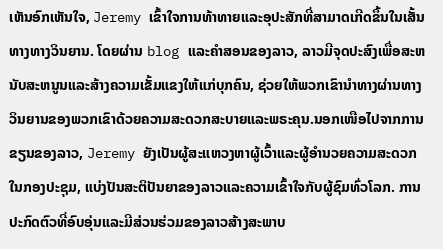ເຫັນອົກເຫັນໃຈ, Jeremy ເຂົ້າໃຈການທ້າທາຍແລະອຸປະສັກທີ່ສາມາດເກີດຂຶ້ນໃນເສັ້ນທາງທາງວິນຍານ. ໂດຍຜ່ານ blog ແລະຄໍາສອນຂອງລາວ, ລາວມີຈຸດປະສົງເພື່ອສະຫນັບສະຫນູນແລະສ້າງຄວາມເຂັ້ມແຂງໃຫ້ແກ່ບຸກຄົນ, ຊ່ວຍໃຫ້ພວກເຂົານໍາທາງຜ່ານທາງວິນຍານຂອງພວກເຂົາດ້ວຍຄວາມສະດວກສະບາຍແລະພຣະຄຸນ.ນອກເໜືອໄປຈາກການຂຽນຂອງລາວ, Jeremy ຍັງເປັນຜູ້ສະແຫວງຫາຜູ້ເວົ້າແລະຜູ້ອໍານວຍຄວາມສະດວກໃນກອງປະຊຸມ, ແບ່ງປັນສະຕິປັນຍາຂອງລາວແລະຄວາມເຂົ້າໃຈກັບຜູ້ຊົມທົ່ວໂລກ. ການປະກົດຕົວທີ່ອົບອຸ່ນແລະມີສ່ວນຮ່ວມຂອງລາວສ້າງສະພາບ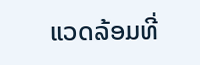ແວດລ້ອມທີ່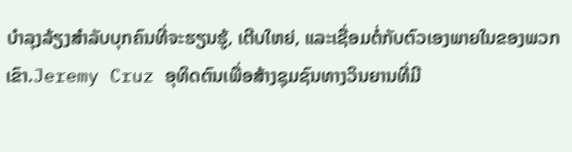ບໍາລຸງລ້ຽງສໍາລັບບຸກຄົນທີ່ຈະຮຽນຮູ້, ເຕີບໃຫຍ່, ແລະເຊື່ອມຕໍ່ກັບຕົວເອງພາຍໃນຂອງພວກເຂົາ.Jeremy Cruz ອຸທິດຕົນເພື່ອສ້າງຊຸມຊົນທາງວິນຍານທີ່ມີ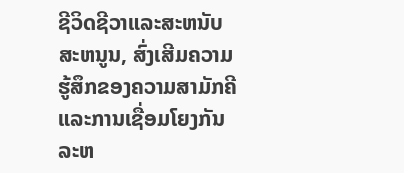ຊີວິດຊີວາແລະສະຫນັບສະຫນູນ, ສົ່ງເສີມຄວາມຮູ້ສຶກຂອງຄວາມສາມັກຄີແລະການເຊື່ອມໂຍງກັນລະຫ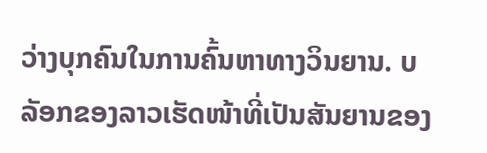ວ່າງບຸກຄົນໃນການຄົ້ນຫາທາງວິນຍານ. ບລັອກຂອງລາວເຮັດໜ້າທີ່ເປັນສັນຍານຂອງ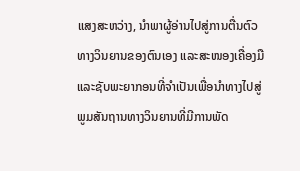ແສງສະຫວ່າງ, ນໍາພາຜູ້ອ່ານໄປສູ່ການຕື່ນຕົວທາງວິນຍານຂອງຕົນເອງ ແລະສະໜອງເຄື່ອງມື ແລະຊັບພະຍາກອນທີ່ຈໍາເປັນເພື່ອນໍາທາງໄປສູ່ພູມສັນຖານທາງວິນຍານທີ່ມີການພັດ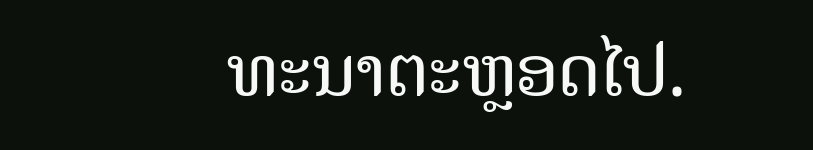ທະນາຕະຫຼອດໄປ.